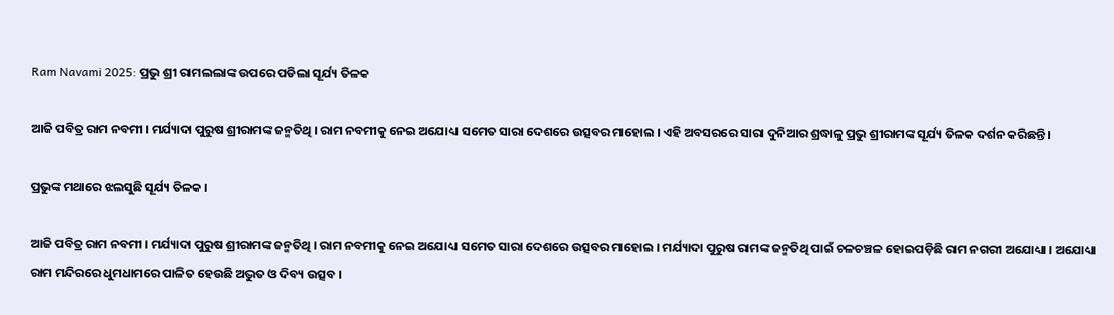Ram Navami 2025: ପ୍ରଭୁ ଶ୍ରୀ ରାମଲଲାଙ୍କ ଉପରେ ପଡିଲା ସୂର୍ଯ୍ୟ ତିଳକ

ଆଜି ପବିତ୍ର ରାମ ନବମୀ । ମର୍ଯ୍ୟାଦା ପୁରୁଷ ଶ୍ରୀରାମଙ୍କ ଜନ୍ମତିଥି । ରାମ ନବମୀକୁ ନେଇ ଅଯୋଧ୍ୟା ସମେତ ସାରା ଦେଶରେ ଉତ୍ସବର ମାହୋଲ । ଏହି ଅବସରରେ ସାରା ଦୁନିଆର ଶ୍ରଦ୍ଧାଳୁ ପ୍ରଭୁ ଶ୍ରୀରାମଙ୍କ ସୂର୍ଯ୍ୟ ତିଳକ ଦର୍ଶନ କରିଛନ୍ତି ।

ପ୍ରଭୁଙ୍କ ମଥାରେ ଝଲସୁଛି ସୂର୍ଯ୍ୟ ତିଳକ ।

ଆଜି ପବିତ୍ର ରାମ ନବମୀ । ମର୍ଯ୍ୟାଦା ପୁରୁଷ ଶ୍ରୀରାମଙ୍କ ଜନ୍ମତିଥି । ରାମ ନବମୀକୁ ନେଇ ଅଯୋଧ୍ୟା ସମେତ ସାରା ଦେଶରେ ଉତ୍ସବର ମାହୋଲ । ମର୍ଯ୍ୟାଦା ପୁରୁଷ ରାମଙ୍କ ଜନ୍ମତିଥି ପାଇଁ ଚଳଚଞ୍ଚଳ ହୋଇପଡ଼ିଛି ରାମ ନଗରୀ ଅଯୋଧ୍ୟା । ଅଯୋଧ୍ୟା ରାମ ମନ୍ଦିରରେ ଧୁମଧାମରେ ପାଳିତ ହେଉଛି ଅଦ୍ଭୁତ ଓ ଦିବ୍ୟ ଉତ୍ସବ ।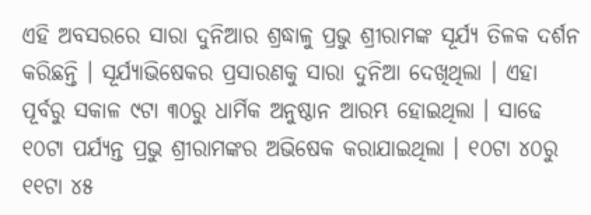ଏହି ଅବସରରେ ସାରା ଦୁନିଆର ଶ୍ରଦ୍ଧାଳୁ ପ୍ରଭୁ ଶ୍ରୀରାମଙ୍କ ସୂର୍ଯ୍ୟ ତିଳକ ଦର୍ଶନ କରିଛନ୍ତି । ସୂର୍ଯ୍ୟାଭିଷେକର ପ୍ରସାରଣକୁ ସାରା ଦୁନିଆ ଦେଖିଥିଲା । ଏହା ପୂର୍ବରୁ ସକାଳ ୯ଟା ୩୦ରୁ ଧାର୍ମିକ ଅନୁଷ୍ଠାନ ଆରମ୍ଭ ହୋଇଥିଲା । ସାଢେ ୧୦ଟା ପର୍ଯ୍ୟନ୍ତ ପ୍ରଭୁ ଶ୍ରୀରାମଙ୍କର ଅଭିଷେକ କରାଯାଇଥିଲା । ୧୦ଟା ୪୦ରୁ ୧୧ଟା ୪୫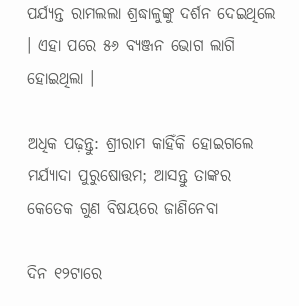ପର୍ଯ୍ୟନ୍ତ ରାମଲଲା ଶ୍ରଦ୍ଧାଳୁଙ୍କୁ ଦର୍ଶନ ଦେଇଥିଲେ । ଏହା ପରେ ୫୬ ବ୍ୟଞ୍ଜନ ଭୋଗ ଲାଗି ହୋଇଥିଲା ।

ଅଧିକ ପଢ଼ନ୍ତୁ: ଶ୍ରୀରାମ କାହିଁକି ହୋଇଗଲେ ମର୍ଯ୍ୟାଦା ପୁରୁଷୋତ୍ତମ; ଆସନ୍ତୁ ତାଙ୍କର କେତେକ ଗୁଣ ବିଷୟରେ ଜାଣିନେବା

ଦିନ ୧୨ଟାରେ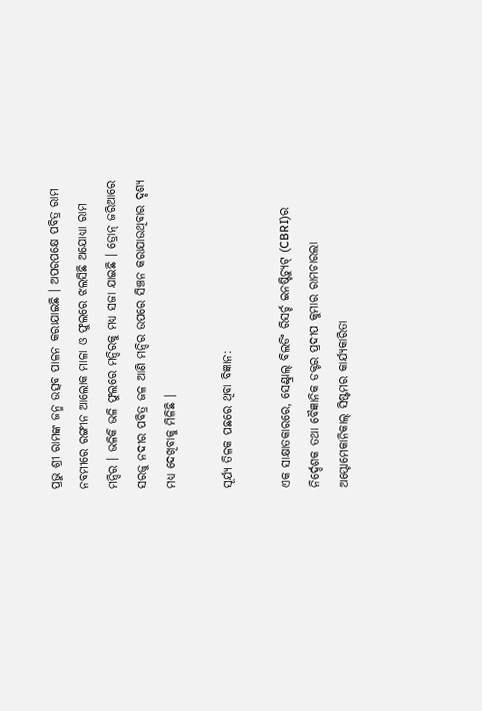ପ୍ରଭୁ ଶ୍ରୀ ରାମଙ୍କ ଜନ୍ମ ଉତ୍ସବ ପାଳନ କରାଯାଇଛି । ଅପରପକ୍ଷେ ପବିତ୍ର ରାମ ନବମୀରେ ରଙ୍ଗୀନ ଆଲୋକ ମାଳା ଓ ଫୁଲରେ ଝଲସିଛି ଅଯୋଧ୍ୟା ରାମ ମନ୍ଦିର । ଭଳିକି ଭଳି ଫୁଲରେ ମନ୍ଦିରକୁ ମଧ୍ୟ ସଜା ଯାଇଛି । ଡ୍ରୋନ୍ ଜରିଆରେ ସରଜୁ ନଦୀର ପବିତ୍ର ଜଳ ଆଣି ମନ୍ଦିର ଉପରେ ସିଞ୍ଚନ କରାଯାଉଥିବାର ଦୃଶ୍ୟ ମଧ୍ୟ ଦେଖିବାକୁ ମିଳିଛି ।

ସୂର୍ଯ୍ୟ ତିଳକ ପଛରେ ଥିବା ବିଜ୍ଞାନ:

ଏକ ସାକ୍ଷାତକାରରେ, ସେଣ୍ଟ୍ରାଲ୍ ବିଲଡିଂ ରିସର୍ଚ୍ଚ ଇନଷ୍ଟିଚ୍ୟୁଟ୍ (CBRI)ର ନିର୍ଦ୍ଦେଶକ ତଥା ବୈଜ୍ଞାନିକ ଡକ୍ଟର ପ୍ରଦୀପ କୁମାର ରାମଚାରଲା ଅପ୍ଟୋମେକାନିକାଲ୍ ସିଷ୍ଟମର କାର୍ଯ୍ୟକାରିତା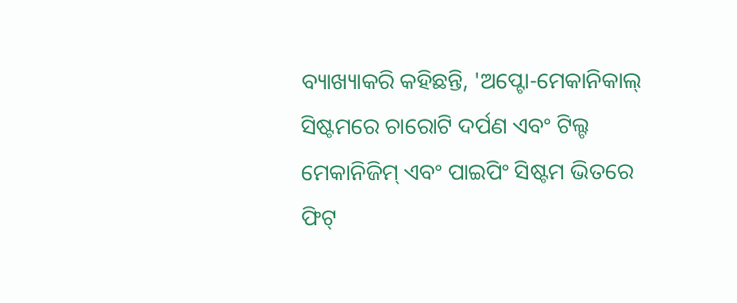ବ୍ୟାଖ୍ୟାକରି କହିଛନ୍ତି, 'ଅପ୍ଟୋ-ମେକାନିକାଲ୍ ସିଷ୍ଟମରେ ଚାରୋଟି ଦର୍ପଣ ଏବଂ ଟିଲ୍ଟ ମେକାନିଜିମ୍ ଏବଂ ପାଇପିଂ ସିଷ୍ଟମ ଭିତରେ ଫିଟ୍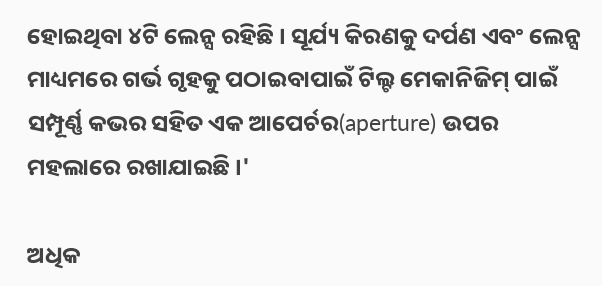ହୋଇଥିବା ୪ଟି ଲେନ୍ସ ରହିଛି । ସୂର୍ଯ୍ୟ କିରଣକୁ ଦର୍ପଣ ଏବଂ ଲେନ୍ସ ମାଧ୍ୟମରେ ଗର୍ଭ ଗୃହକୁ ପଠାଇବାପାଇଁ ଟିଲ୍ଟ ମେକାନିଜିମ୍ ପାଇଁ ସମ୍ପୂର୍ଣ୍ଣ କଭର ସହିତ ଏକ ଆପେର୍ଚର(aperture) ଉପର ମହଲାରେ ରଖାଯାଇଛି ।'

ଅଧିକ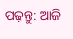ପଢ଼ନ୍ତୁ: ଆଜି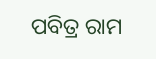ପବିତ୍ର ରାମ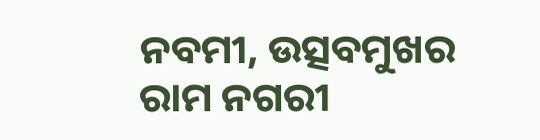ନବମୀ, ଉତ୍ସବମୁଖର ରାମ ନଗରୀ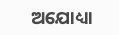ଅଯୋଧ୍ୟା